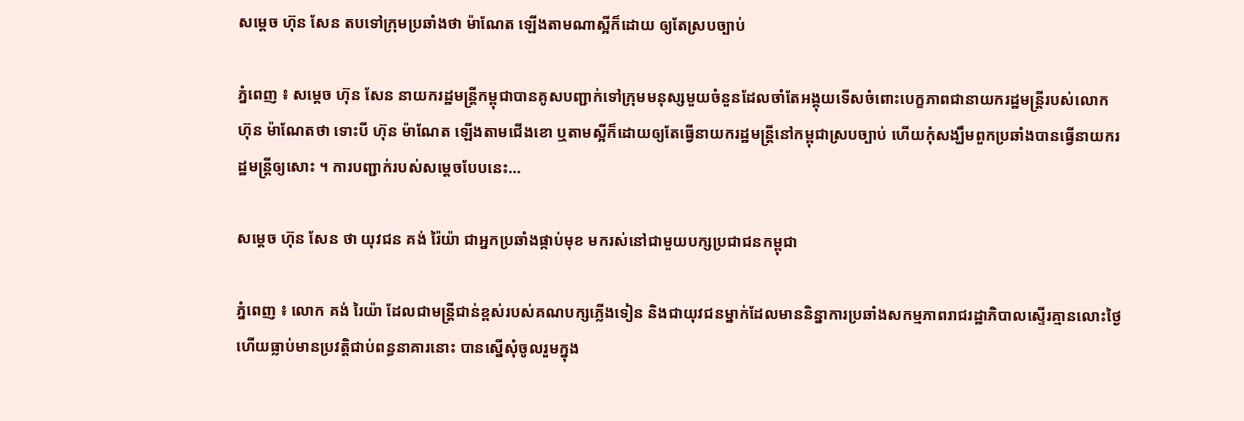សម្តេច ហ៊ុន សែន តបទៅក្រុមប្រឆាំងថា ម៉ាណែត ឡើងតាមណាស្អីក៏ដោយ ឲ្យតែស្របច្បាប់

ភ្នំពេញ ៖ សម្តេច ហ៊ុន សែន នាយករដ្ឋមន្ត្រីកម្ពុជាបានគូសបញ្ជាក់ទៅក្រុមមនុស្សមួយចំនួនដែលចាំតែអង្គុយទើសចំពោះបេក្ខភាពជានាយករដ្ឋមន្រ្តីរបស់លោក ហ៊ុន ម៉ាណែតថា ទោះបី ហ៊ុន ម៉ាណែត ឡើងតាមជើងខោ ឬតាមស្អីក៏ដោយឲ្យតែធ្វើនាយករដ្ឋមន្ត្រីនៅកម្ពុជាស្របច្បាប់ ហើយកុំសង្ឃឹមពួកប្រឆាំងបានធ្វើនាយករដ្ឋមន្ត្រីឲ្យសោះ ។ ការបញ្ជាក់របស់សម្តេចបែបនេះ…

សម្តេច ហ៊ុន សែន ថា យុវជន គង់ រ៉ៃយ៉ា ជាអ្នកប្រឆាំងផ្កាប់មុខ មករស់នៅជាមួយបក្សប្រជាជនកម្ពុជា

ភ្នំពេញ ៖ លោក គង់ រៃយ៉ា ដែលជាមន្រ្តីជាន់ខ្ពស់របស់គណបក្សភ្លើងទៀន និងជាយុវជនម្នាក់ដែលមាននិន្នាការប្រឆាំងសកម្មភាពរាជរដ្ឋាភិបាលស្ទើរគ្មានលោះថ្ងៃ ហើយធ្លាប់មានប្រវត្តិជាប់ពន្ធនាគារនោះ បានស្នើសុំចូលរួមក្នុង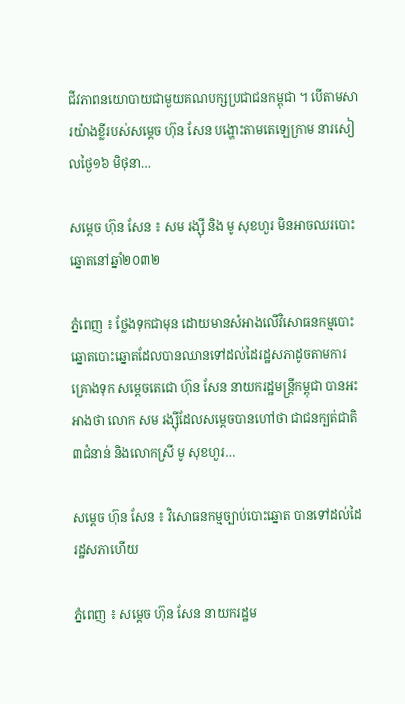ជីវភាពនយោបាយជាមួយគណបក្សប្រជាជនកម្ពុជា ។ បើតាមសារយ៉ាងខ្លីរបស់សម្តេច ហ៊ុន សែន បង្ហោះតាមតេឡេក្រាម នារសៀលថ្ងៃ១៦ មិថុនា…

សម្ដេច ហ៊ុន សែន ៖ សម រង្ស៊ី និង មូ សុខហួរ មិនអាចឈរបោះឆ្នោតនៅឆ្នាំ២០៣២

ភ្នំពេញ ៖ ថ្លែងទុកជាមុន ដោយមានសំអាងលើវិសោធនកម្មបោះឆ្នោតបោះឆ្នោតដែលបានឈានទៅដល់ដៃរដ្ឋសភាដូចតាមការគ្រោងទុក សម្ដេចតេជោ ហ៊ុន សែន នាយករដ្ឋមន្ដ្រីកម្ពុជា បានអះអាងថា លោក សម រង្ស៊ីដែលសម្តេចបានហៅថា ជាជនក្បត់ជាតិ៣ជំនាន់ និងលោកស្រី មូ សុខហួរ…

សម្ដេច ហ៊ុន សែន ៖ វិសោធនកម្មច្បាប់បោះឆ្នោត បានទៅដល់ដៃរដ្ឋសភាហើយ

ភ្នំពេញ ៖ សម្ដេច ហ៊ុន សែន នាយករដ្ឋម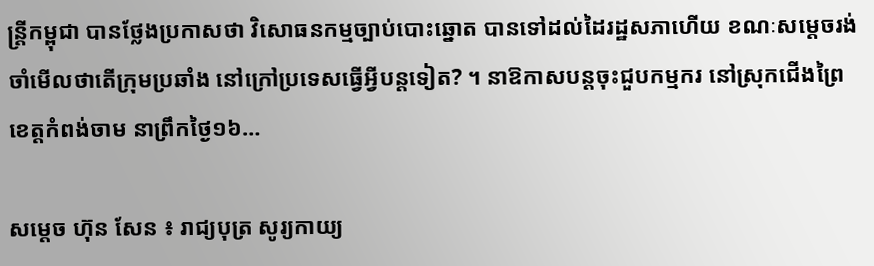ន្ដ្រីកម្ពុជា បានថ្លែងប្រកាសថា វិសោធនកម្មច្បាប់បោះឆ្នោត បានទៅដល់ដៃរដ្ឋសភាហើយ ខណៈសម្ដេចរង់ចាំមើលថាតើក្រុមប្រឆាំង នៅក្រៅប្រទេសធ្វើអ្វីបន្តទៀត? ។ នាឱកាសបន្តចុះជួបកម្មករ នៅស្រុកជើងព្រៃ ខេត្តកំពង់ចាម នាព្រឹកថ្ងៃ១៦…

សម្តេច ហ៊ុន សែន ៖ រាជ្យបុត្រ សូរ្យកាយ្យ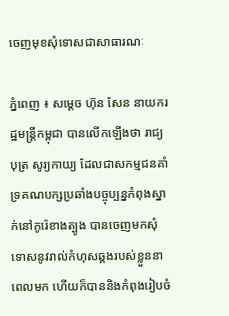ចេញមុខសុំទោសជាសាធារណៈ

ភ្នំពេញ ៖ សម្តេច ហ៊ុន សែន នាយករដ្ឋមន្រ្តីកម្ពុជា បានលើកឡើងថា រាជ្យបុត្រ សូរ្យកាយ្យ ដែលជាសកម្មជនគាំទ្រគណបក្សប្រឆាំងបច្ចុប្បន្នកំពុងស្នាក់នៅកូរ៉េខាងត្បូង បានចេញមកសុំទោសនូវរាល់កំហុសឆ្គងរបស់ខ្លួននាពេលមក ហើយក៏បាននិងកំពុងរៀបចំ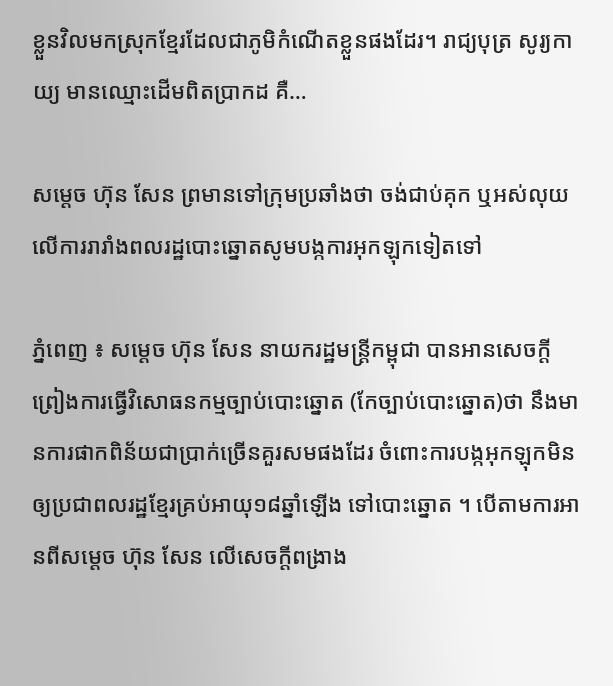ខ្លួនវិលមកស្រុកខ្មែរដែលជាភូមិកំណើតខ្លួនផងដែរ។ រាជ្យបុត្រ សូរ្យកាយ្យ មានឈ្មោះដើមពិតប្រាកដ គឺ…

សម្តេច ហ៊ុន សែន ព្រមានទៅក្រុមប្រឆាំងថា ចង់ជាប់គុក ឬអស់លុយ លើការរារាំងពលរដ្ឋបោះឆ្នោតសូមបង្កការអុកឡុកទៀតទៅ

ភ្នំពេញ ៖ សម្តេច ហ៊ុន សែន នាយករដ្ឋមន្រ្តីកម្ពុជា បានអានសេចក្តីព្រៀងការធ្វើវិសោធនកម្មច្បាប់បោះឆ្នោត (កែច្បាប់បោះឆ្នោត)ថា នឹងមានការផាកពិន័យជាប្រាក់ច្រើនគួរសមផងដែរ ចំពោះការបង្កអុកឡុកមិនឲ្យប្រជាពលរដ្ឋខ្មែរគ្រប់អាយុ១៨ឆ្នាំឡើង ទៅបោះឆ្នោត ។ បើតាមការអានពីសម្តេច ហ៊ុន សែន លើសេចក្តីពង្រាង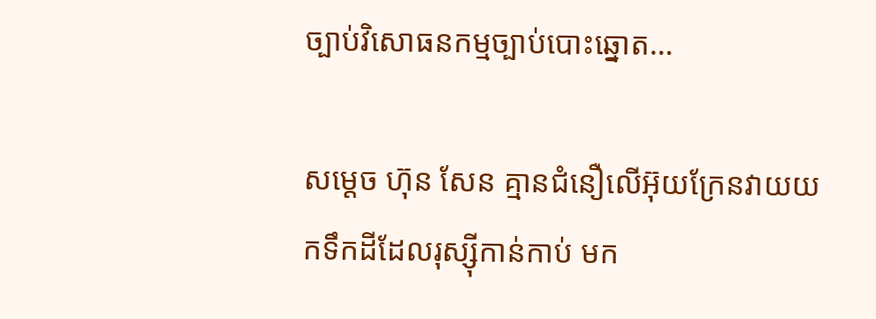ច្បាប់វិសោធនកម្មច្បាប់បោះឆ្នោត…

សម្តេច ហ៊ុន សែន គ្មានជំនឿលើអ៊ុយក្រែនវាយយកទឹកដីដែលរុស្ស៊ីកាន់កាប់ មក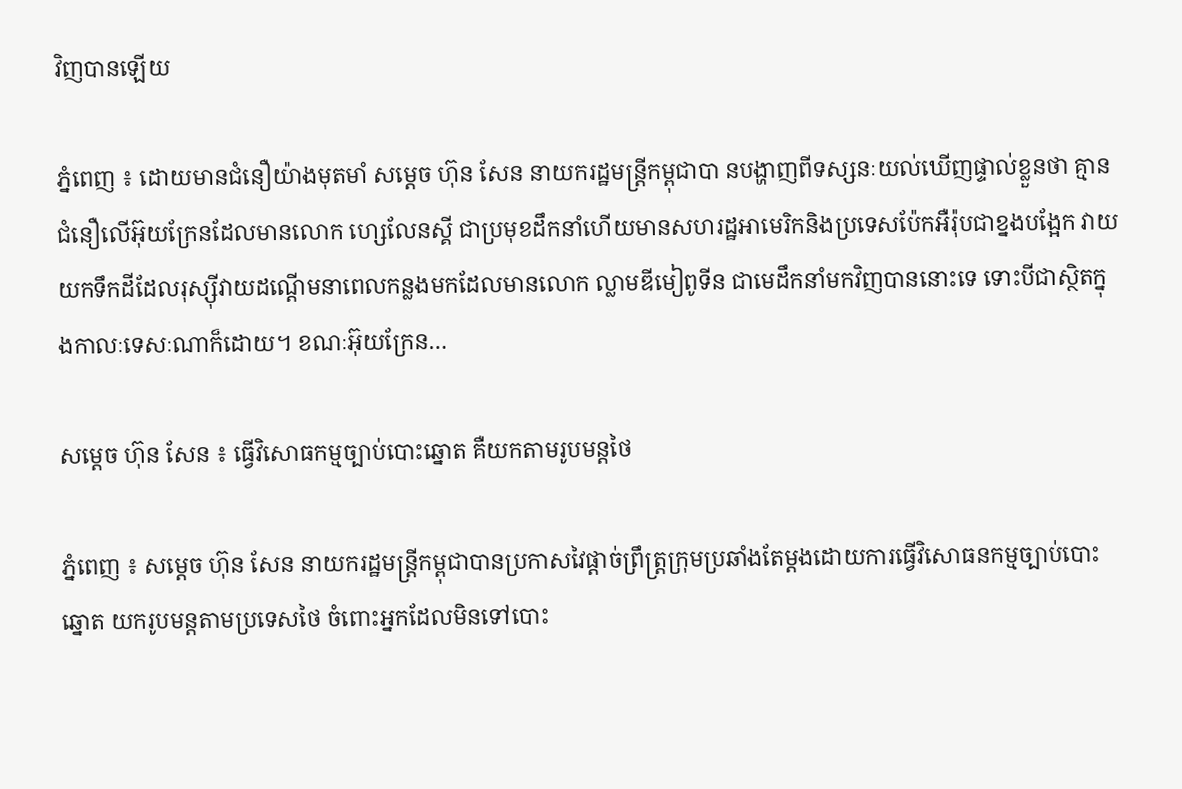វិញបានឡើយ

ភ្នំពេញ ៖ ដោយមានជំនឿយ៉ាងមុតមាំ សម្តេច ហ៊ុន សែន នាយករដ្ឋមន្ត្រីកម្ពុជាបា នបង្ហាញពីទស្សនៈយល់ឃើញផ្ទាល់ខ្លួនថា គ្មានជំនឿលើអ៊ុយក្រែនដែលមានលោក ហ្សេលែនស្គី ជាប្រមុខដឹកនាំហើយមានសហរដ្ឋអាមេរិកនិងប្រទេសប៉ែកអឺរ៉ុបជាខ្នងបង្អែក វាយយកទឹកដីដែលរុស្ស៊ីវាយដណ្តើមនាពេលកន្លងមកដែលមានលោក ល្លាមឌីមៀពូទីន ជាមេដឹកនាំមកវិញបាននោះទេ ទោះបីជាស្ថិតក្នុងកាលៈទេសៈណាក៏ដោយ។ ខណៈអ៊ុយក្រែន…

សម្តេច ហ៊ុន សែន ៖ ធ្វើវិសោធកម្មច្បាប់បោះឆ្នោត គឺយកតាមរូបមន្តថៃ

ភ្នំពេញ ៖ សម្តេច ហ៊ុន សែន នាយករដ្ឋមន្ត្រីកម្ពុជាបានប្រកាសវៃផ្តាច់ព្រឹត្រ្តក្រុមប្រឆាំងតែម្តងដោយការធ្វើវិសោធនកម្មច្បាប់បោះឆ្នោត យករូបមន្តតាមប្រទេសថៃ ចំពោះអ្នកដែលមិនទៅបោះ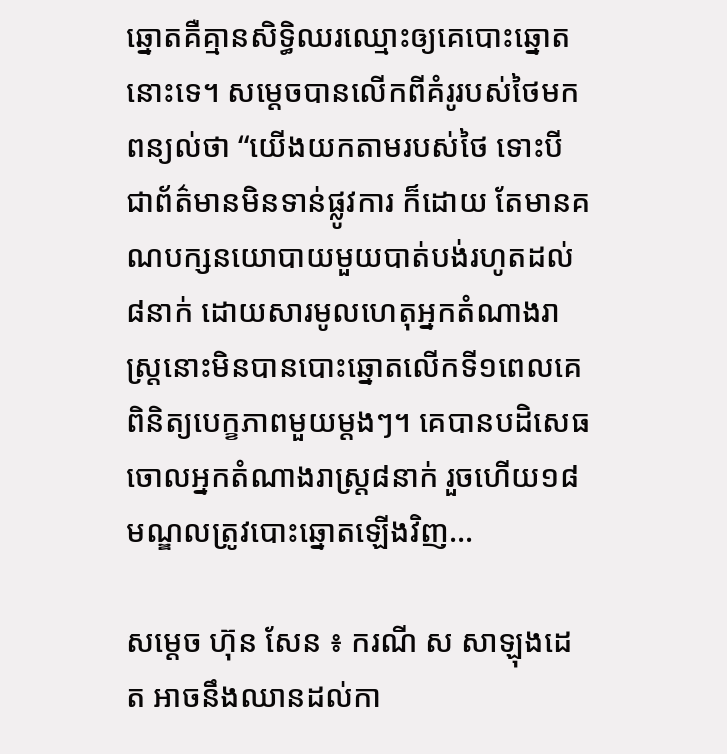ឆ្នោតគឺគ្មានសិទ្ធិឈរឈ្មោះឲ្យគេបោះឆ្នោតនោះទេ។ សម្តេចបានលើកពីគំរូរបស់ថៃមកពន្យល់ថា “យើងយកតាមរបស់ថៃ ទោះបីជាព័ត៌មានមិនទាន់ផ្លូវការ ក៏ដោយ តែមានគណបក្សនយោបាយមួយបាត់បង់រហូតដល់៨នាក់ ដោយសារមូលហេតុអ្នកតំណាងរាស្ត្រនោះមិនបានបោះឆ្នោតលើកទី១ពេលគេពិនិត្យបេក្ខភាពមួយម្តងៗ។ គេបានបដិសេធចោលអ្នកតំណាងរាស្ត្រ៨នាក់ រួចហើយ១៨មណ្ឌលត្រូវបោះឆ្នោតឡើងវិញ…

សម្តេច ហ៊ុន សែន ៖ ករណី ស សាឡុងដេត អាចនឹងឈានដល់កា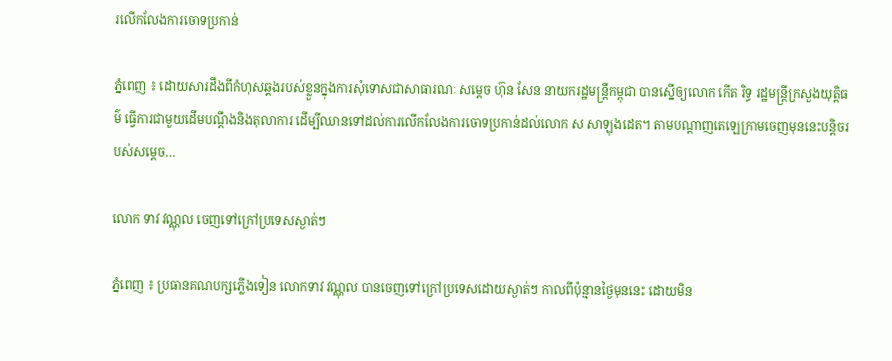រលើកលែងការចោទប្រកាន់

ភ្នំពេញ ៖ ដោយសារដឹងពីកំហុសឆ្គងរបស់ខ្លួនក្នុងការសុំទោសជាសាធារណៈ សម្តេច ហ៊ុន សែន នាយករដ្ឋមន្រ្តីកម្ពុជា បានស្នើឲ្យលោក កើត រិទ្ធ រដ្ឋមន្រ្តីក្រសួងយុត្តិធម៌ ធ្វើការជាមួយដើមបណ្តឹងនិងតុលាការ ដើម្បីឈានទៅដល់ការលើកលែងការចោទប្រកាន់ដល់លោក ស សាឡុងដេត។ តាមបណ្តាញតេឡេក្រាមចេញមុននេះបន្តិចរបស់សម្តេច…

លោក ទាវ វណ្ណុល ចេញទៅក្រៅប្រទេសស្ងាត់ៗ

ភ្នំពេញ ៖ ប្រធានគណបក្សភ្លើងទៀន លោកទាវ វណ្ណុល បានចេញទៅក្រៅប្រទេសដោយស្ងាត់ៗ កាលពីប៉ុន្មានថ្ងៃមុននេះ ដោយមិន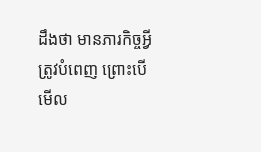ដឹងថា មានភារកិច្ចអ្វីត្រូវបំពេញ ព្រោះបើមើល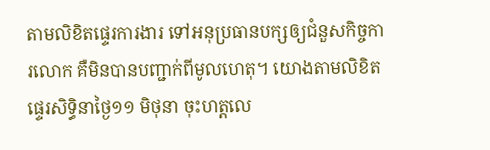តាមលិខិតផ្ទេរការងារ ទៅអនុប្រធានបក្សឲ្យជំនួសកិច្ចការលោក គឺមិនបានបញ្ជាក់ពីមូលហេតុ។ យោងតាមលិខិតផ្ទេរសិទ្ធិនាថ្ងៃ១១ មិថុនា ចុះហត្តលេ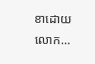ខាដោយ លោក…